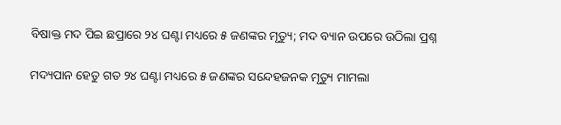ବିଷାକ୍ତ ମଦ ପିଇ ଛପ୍ରାରେ ୨୪ ଘଣ୍ଟା ମଧ୍ୟରେ ୫ ଜଣଙ୍କର ମୃତ୍ୟୁ; ମଦ ବ୍ୟାନ ଉପରେ ଉଠିଲା ପ୍ରଶ୍ନ

ମଦ୍ୟପାନ ହେତୁ ଗତ ୨୪ ଘଣ୍ଟା ମଧ୍ୟରେ ୫ ଜଣଙ୍କର ସନ୍ଦେହଜନକ ମୃତ୍ୟୁ ମାମଲା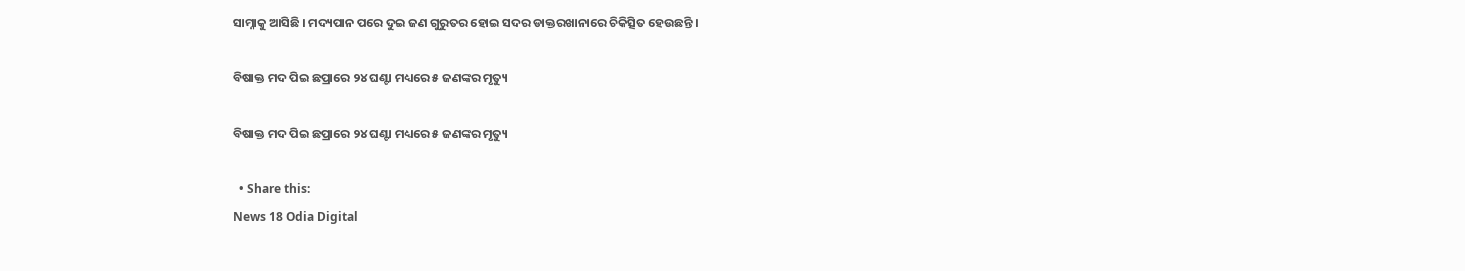ସାମ୍ନାକୁ ଆସିଛି । ମଦ୍ୟପାନ ପରେ ଦୁଇ ଜଣ ଗୁରୁତର ହୋଇ ସଦର ଡାକ୍ତରଖାନାରେ ଚିକିତ୍ସିତ ହେଉଛନ୍ତି ।

ବିଷାକ୍ତ ମଦ ପିଇ ଛପ୍ରାରେ ୨୪ ଘଣ୍ଟା ମଧ୍ୟରେ ୫ ଜଣଙ୍କର ମୃତ୍ୟୁ

ବିଷାକ୍ତ ମଦ ପିଇ ଛପ୍ରାରେ ୨୪ ଘଣ୍ଟା ମଧ୍ୟରେ ୫ ଜଣଙ୍କର ମୃତ୍ୟୁ

  • Share this:
News 18 Odia Digital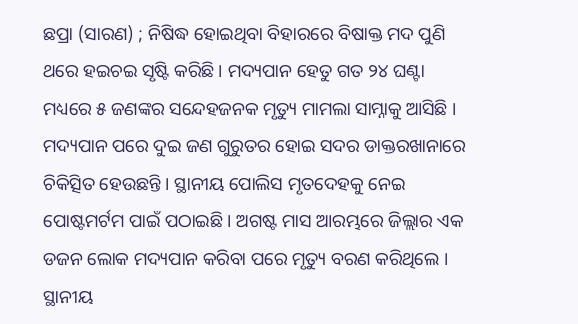ଛପ୍ରା (ସାରଣ) ; ନିଷିଦ୍ଧ ହୋଇଥିବା ବିହାରରେ ବିଷାକ୍ତ ମଦ ପୁଣି ଥରେ ହଇଚଇ ସୃଷ୍ଟି କରିଛି । ମଦ୍ୟପାନ ହେତୁ ଗତ ୨୪ ଘଣ୍ଟା ମଧ୍ୟରେ ୫ ଜଣଙ୍କର ସନ୍ଦେହଜନକ ମୃତ୍ୟୁ ମାମଲା ସାମ୍ନାକୁ ଆସିଛି । ମଦ୍ୟପାନ ପରେ ଦୁଇ ଜଣ ଗୁରୁତର ହୋଇ ସଦର ଡାକ୍ତରଖାନାରେ ଚିକିତ୍ସିତ ହେଉଛନ୍ତି । ସ୍ଥାନୀୟ ପୋଲିସ ମୃତଦେହକୁ ନେଇ ପୋଷ୍ଟମର୍ଟମ ପାଇଁ ପଠାଇଛି । ଅଗଷ୍ଟ ମାସ ଆରମ୍ଭରେ ଜିଲ୍ଲାର ଏକ ଡଜନ ଲୋକ ମଦ୍ୟପାନ କରିବା ପରେ ମୃତ୍ୟୁ ବରଣ କରିଥିଲେ । ସ୍ଥାନୀୟ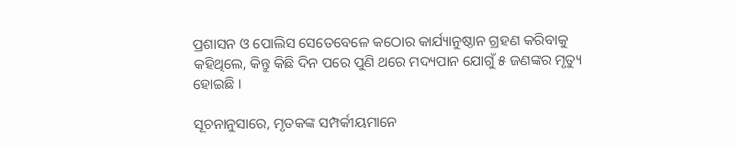ପ୍ରଶାସନ ଓ ପୋଲିସ ସେତେବେଳେ କଠୋର କାର୍ଯ୍ୟାନୁଷ୍ଠାନ ଗ୍ରହଣ କରିବାକୁ କହିଥିଲେ, କିନ୍ତୁ କିଛି ଦିନ ପରେ ପୁଣି ଥରେ ମଦ୍ୟପାନ ଯୋଗୁଁ ୫ ଜଣଙ୍କର ମୃତ୍ୟୁ ହୋଇଛି ।

ସୂଚନାନୁସାରେ, ମୃତକଙ୍କ ସମ୍ପର୍କୀୟମାନେ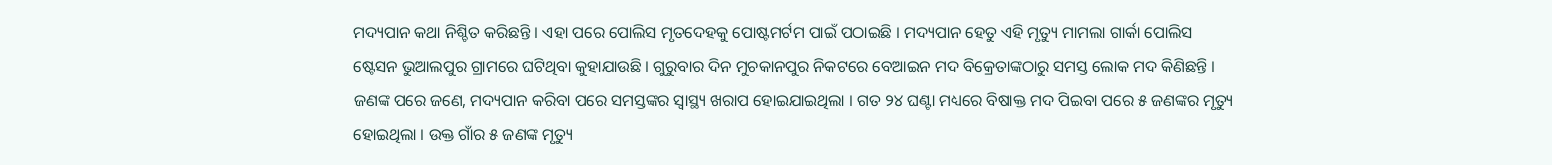ମଦ୍ୟପାନ କଥା ନିଶ୍ଚିତ କରିଛନ୍ତି । ଏହା ପରେ ପୋଲିସ ମୃତଦେହକୁ ପୋଷ୍ଟମର୍ଟମ ପାଇଁ ପଠାଇଛି । ମଦ୍ୟପାନ ହେତୁ ଏହି ମୃତ୍ୟୁ ମାମଲା ଗାର୍କା ପୋଲିସ ଷ୍ଟେସନ ଭୁଆଲପୁର ଗ୍ରାମରେ ଘଟିଥିବା କୁହାଯାଉଛି । ଗୁରୁବାର ଦିନ ମୁଚକାନପୁର ନିକଟରେ ବେଆଇନ ମଦ ବିକ୍ରେତାଙ୍କଠାରୁ ସମସ୍ତ ଲୋକ ମଦ କିଣିଛନ୍ତି । ଜଣଙ୍କ ପରେ ଜଣେ, ମଦ୍ୟପାନ କରିବା ପରେ ସମସ୍ତଙ୍କର ସ୍ୱାସ୍ଥ୍ୟ ଖରାପ ହୋଇଯାଇଥିଲା । ଗତ ୨୪ ଘଣ୍ଟା ମଧ୍ୟରେ ବିଷାକ୍ତ ମଦ ପିଇବା ପରେ ୫ ଜଣଙ୍କର ମୃତ୍ୟୁ ହୋଇଥିଲା । ଉକ୍ତ ଗାଁର ୫ ଜଣଙ୍କ ମୃତ୍ୟୁ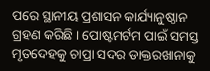ପରେ ସ୍ଥାନୀୟ ପ୍ରଶାସନ କାର୍ଯ୍ୟାନୁଷ୍ଠାନ ଗ୍ରହଣ କରିଛି । ପୋଷ୍ଟମର୍ଟମ ପାଇଁ ସମସ୍ତ ମୃତଦେହକୁ ଚାପ୍ରା ସଦର ଡାକ୍ତରଖାନାକୁ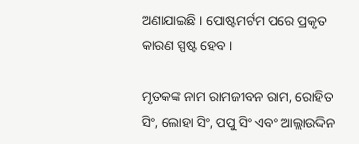ଅଣାଯାଇଛି । ପୋଷ୍ଟମର୍ଟମ ପରେ ପ୍ରକୃତ କାରଣ ସ୍ପଷ୍ଟ ହେବ ।

ମୃତକଙ୍କ ନାମ ରାମଜୀବନ ରାମ, ରୋହିତ ସିଂ, ଲୋହା ସିଂ, ପପୁ ସିଂ ଏବଂ ଆଲ୍ଲାଉଦ୍ଦିନ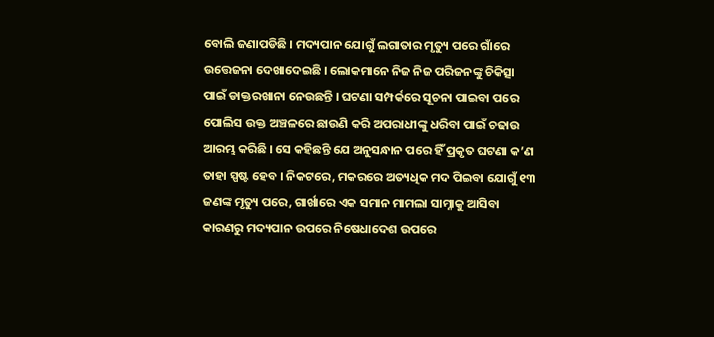ବୋଲି ଜଣାପଡିଛି । ମଦ୍ୟପାନ ଯୋଗୁଁ ଲଗାତାର ମୃତ୍ୟୁ ପରେ ଗାଁରେ ଉତ୍ତେଜନା ଦେଖାଦେଇଛି । ଲୋକମାନେ ନିଜ ନିଜ ପରିଜନଙ୍କୁ ଚିକିତ୍ସା ପାଇଁ ଡାକ୍ତରଖାନା ନେଉଛନ୍ତି । ଘଟଣା ସମ୍ପର୍କରେ ସୂଚନା ପାଇବା ପରେ ପୋଲିସ ଉକ୍ତ ଅଞ୍ଚଳରେ ଛାଉଣି କରି ଅପରାଧୀଙ୍କୁ ଧରିବା ପାଇଁ ଚଢାଉ ଆରମ୍ଭ କରିଛି । ସେ କହିଛନ୍ତି ଯେ ଅନୁସନ୍ଧାନ ପରେ ହିଁ ପ୍ରକୃତ ଘଟଣା କ’ଣ ତାହା ସ୍ପଷ୍ଟ ହେବ । ନିକଟରେ, ମକରରେ ଅତ୍ୟଧିକ ମଦ ପିଇବା ଯୋଗୁଁ ୧୩ ଜଣଙ୍କ ମୃତ୍ୟୁ ପରେ, ଗାର୍ଖାରେ ଏକ ସମାନ ମାମଲା ସାମ୍ନାକୁ ଆସିବା କାରଣରୁ ମଦ୍ୟପାନ ଉପରେ ନିଷେଧାଦେଶ ଉପରେ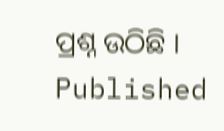ପ୍ରଶ୍ନ ଉଠିଛି ।
Published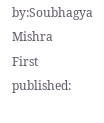by:Soubhagya Mishra
First published: